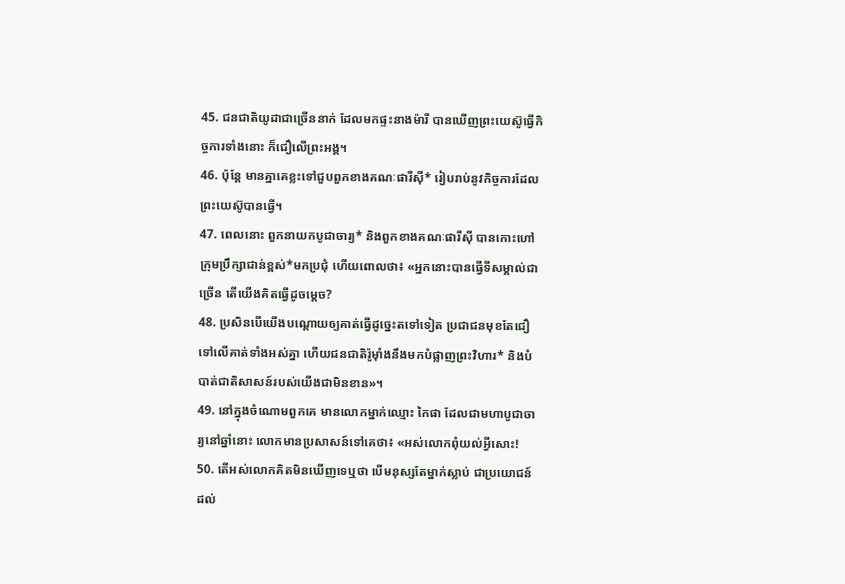45. ជនជាតិយូដាជាច្រើននាក់ ដែលមកផ្ទះនាងម៉ារី បានឃើញព្រះយេស៊ូធ្វើកិច្ចការទាំងនោះ ក៏ជឿលើព្រះអង្គ។
46. ប៉ុន្តែ មានគ្នាគេខ្លះទៅជួបពួកខាងគណៈផារីស៊ី* រៀបរាប់នូវកិច្ចការដែលព្រះយេស៊ូបានធ្វើ។
47. ពេលនោះ ពួកនាយកបូជាចារ្យ* និងពួកខាងគណៈផារីស៊ី បានកោះហៅក្រុមប្រឹក្សាជាន់ខ្ពស់*មកប្រជុំ ហើយពោលថា៖ «អ្នកនោះបានធ្វើទីសម្គាល់ជាច្រើន តើយើងគិតធ្វើដូចម្ដេច?
48. ប្រសិនបើយើងបណ្ដោយឲ្យគាត់ធ្វើដូច្នេះតទៅទៀត ប្រជាជនមុខតែជឿទៅលើគាត់ទាំងអស់គ្នា ហើយជនជាតិរ៉ូម៉ាំងនឹងមកបំផ្លាញព្រះវិហារ* និងបំបាត់ជាតិសាសន៍របស់យើងជាមិនខាន»។
49. នៅក្នុងចំណោមពួកគេ មានលោកម្នាក់ឈ្មោះ កៃផា ដែលជាមហាបូជាចារ្យនៅឆ្នាំនោះ លោកមានប្រសាសន៍ទៅគេថា៖ «អស់លោកពុំយល់អ្វីសោះ!
50. តើអស់លោកគិតមិនឃើញទេឬថា បើមនុស្សតែម្នាក់ស្លាប់ ជាប្រយោជន៍ដល់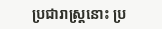ប្រជារាស្ត្រនោះ ប្រ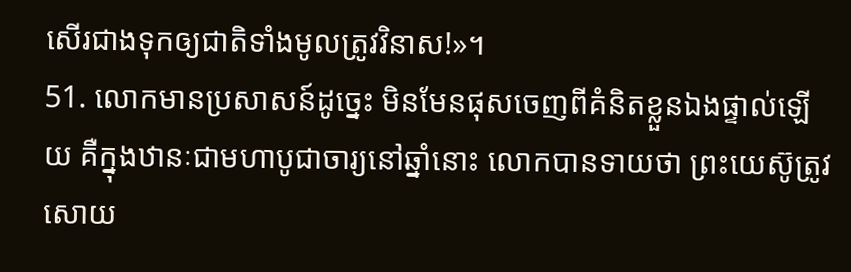សើរជាងទុកឲ្យជាតិទាំងមូលត្រូវវិនាស!»។
51. លោកមានប្រសាសន៍ដូច្នេះ មិនមែនផុសចេញពីគំនិតខ្លួនឯងផ្ទាល់ឡើយ គឺក្នុងឋានៈជាមហាបូជាចារ្យនៅឆ្នាំនោះ លោកបានទាយថា ព្រះយេស៊ូត្រូវសោយ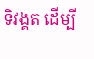ទិវង្គត ដើម្បី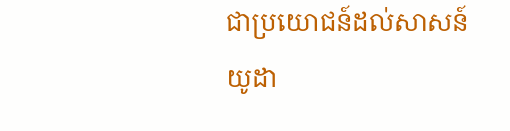ជាប្រយោជន៍ដល់សាសន៍យូដា